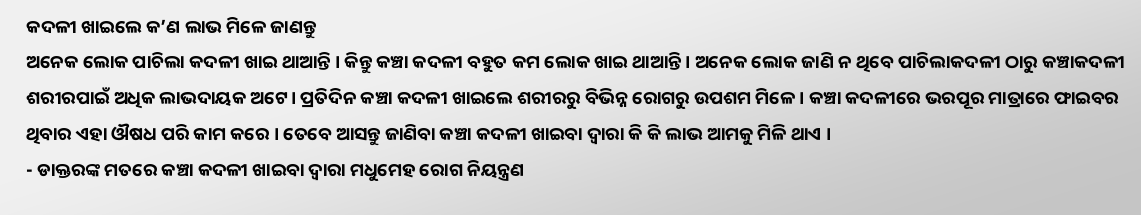କଦଳୀ ଖାଇଲେ କ’ଣ ଲାଭ ମିଳେ ଜାଣନ୍ତୁ
ଅନେକ ଲୋକ ପାଚିଲା କଦଳୀ ଖାଇ ଥାଆନ୍ତି । କିନ୍ତୁ କଞ୍ଚା କଦଳୀ ବହୁତ କମ ଲୋକ ଖାଇ ଥାଆନ୍ତି । ଅନେକ ଲୋକ ଜାଣି ନ ଥିବେ ପାଚିଲାକଦଳୀ ଠାରୁ କଞ୍ଚାକଦଳୀ ଶରୀରପାଇଁ ଅଧିକ ଲାଭଦାୟକ ଅଟେ। ପ୍ରତିଦିନ କଞ୍ଚା କଦଳୀ ଖାଇଲେ ଶରୀରରୁ ବିଭିନ୍ନ ରୋଗରୁ ଉପଶମ ମିଳେ । କଞ୍ଚା କଦଳୀରେ ଭରପୂର ମାତ୍ରାରେ ଫାଇବର ଥିବାର ଏହା ଔଷଧ ପରି କାମ କରେ । ତେବେ ଆସନ୍ତୁ ଜାଣିବା କଞ୍ଚା କଦଳୀ ଖାଇବା ଦ୍ଵାରା କି କି ଲାଭ ଆମକୁ ମିଳି ଥାଏ ।
- ଡାକ୍ତରଙ୍କ ମତରେ କଞ୍ଚା କଦଳୀ ଖାଇବା ଦ୍ୱାରା ମଧୁମେହ ରୋଗ ନିୟନ୍ତ୍ରଣ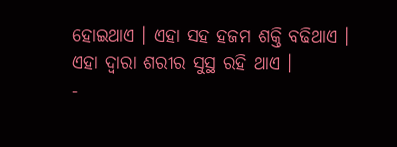ହୋଇଥାଏ । ଏହା ସହ ହଜମ ଶକ୍ତି ବଢିଥାଏ । ଏହା ଦ୍ଵାରା ଶରୀର ସୁସ୍ଥ ରହି ଥାଏ ।
-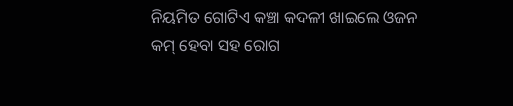ନିୟମିତ ଗୋଟିଏ କଞ୍ଚା କଦଳୀ ଖାଇଲେ ଓଜନ କମ୍ ହେବା ସହ ରୋଗ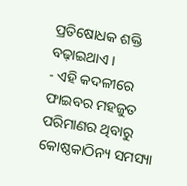ପ୍ରତିଷୋଧକ ଶକ୍ତି ବଢ଼ାଇଥାଏ ।
- ଏହି କଦଳୀରେ ଫାଇବର ମହଜୁତ ପରିମାଣର ଥିବାରୁ କୋଷ୍ଠକାଠିନ୍ୟ ସମସ୍ୟା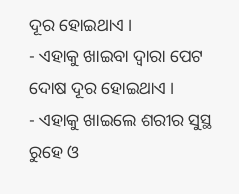ଦୂର ହୋଇଥାଏ ।
- ଏହାକୁ ଖାଇବା ଦ୍ଵାରା ପେଟ ଦୋଷ ଦୂର ହୋଇଥାଏ ।
- ଏହାକୁ ଖାଇଲେ ଶରୀର ସୁସ୍ଥ ରୁହେ ଓ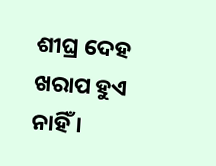ଶୀଘ୍ର ଦେହ ଖରାପ ହୁଏ ନାହିଁ ।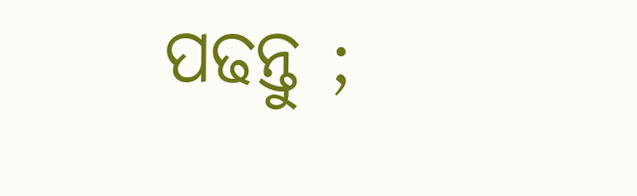ପଢନ୍ତୁ ;